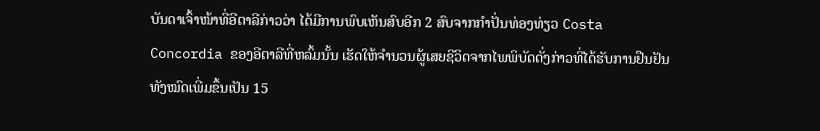ບັນດາເຈົ້າໜ້າທີ່ອີຕາລີກ່າວວ່າ ໄດ້ມີການພົບເຫັນສົບອີກ 2 ສົບຈາກກໍາປັ່ນທ່ອງທ່ຽວ Costa Concordia ຂອງອີຕາລີທີ່ຫລົ້ມນັ້ນ ເຮັດໃຫ້ຈໍານວນຜູ້ເສຍຊີວິດຈາກໄພພິບັດດັ່ງກ່າວທີ່ໄດ້ຮັບການຢືນຢັນທັງໝົດເພີ່ມຂຶ້ນເປັນ 15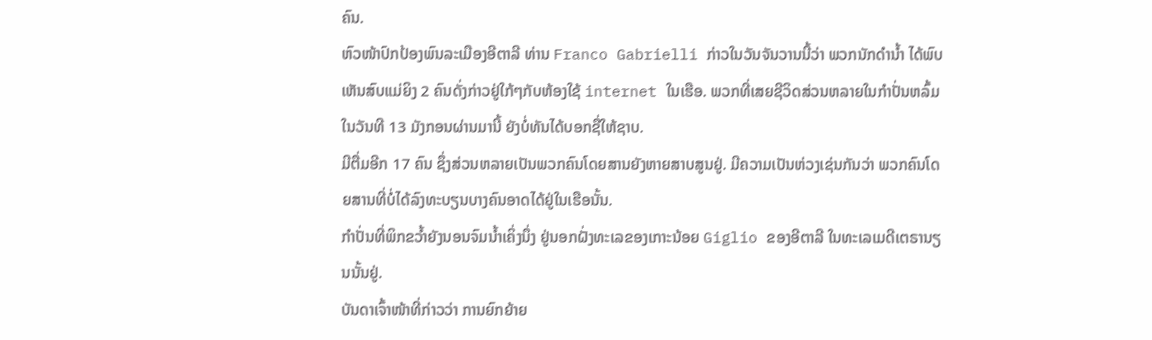ຄົນ.
ຫົວໜ້າປົກປ້ອງພົນລະເມືອງອີຕາລີ ທ່ານ Franco Gabrielli ກ່າວໃນວັນຈັນວານນີ້ວ່າ ພວກນັກດໍານໍ້າ ໄດ້ພົບເຫັນສົບແມ່ຍິງ 2 ຄົນດັ່ງກ່າວຢູ່ໃກ້ໆກັບຫ້ອງໃຊ້ internet ໃນເຮືອ. ພວກທີ່ເສຍຊີວິດສ່ວນຫລາຍໃນກໍາປັ່ນຫລົ້ມໃນວັນທີ 13 ມັງກອນຜ່ານມານີ້ ຍັງບໍ່ທັນໄດ້ບອກຊື່ໃຫ້ຊາບ.
ມີຕື່ມອີກ 17 ຄົນ ຊຶ່ງສ່ວນຫລາຍເປັນພວກຄົນໂດຍສານຍັງຫາຍສາບສູນຢູ່. ມີຄວາມເປັນຫ່ວງເຊ່ນກັນວ່າ ພວກຄົນໂດຍສານທີ່ບໍ່ໄດ້ລົງທະບຽນບາງຄົນອາດໄດ້ຢູ່ໃນເຮືອນັ້ນ.
ກໍາປັ່ນທີ່ພິກຂວໍ້າຍັງນອນຈົມນໍ້າເຄິ່ງນຶ່ງ ຢູ່ນອກຝັ່ງທະເລຂອງເກາະນ້ອຍ Giglio ຂອງອີຕາລີ ໃນທະເລເມດີເຕຣານຽນນັ້ນຢູ່.
ບັນດາເຈົ້າໜ້າທີ່ກ່າວວ່າ ການຍົກຍ້າຍ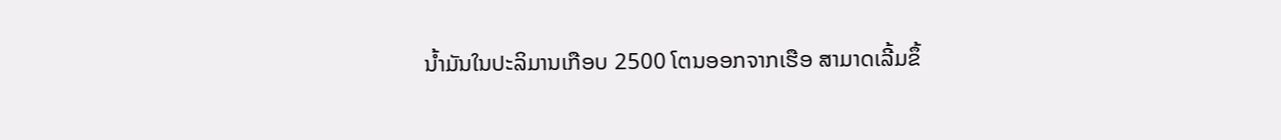ນໍ້າມັນໃນປະລິມານເກືອບ 2500 ໂຕນອອກຈາກເຮືອ ສາມາດເລີ້ມຂຶ້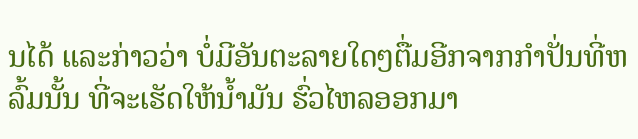ນໄດ້ ແລະກ່າວວ່າ ບໍ່ມີອັນຕະລາຍໃດໆຕື່ມອີກຈາກກໍາປັ່ນທີ່ຫລົ້ມນັ້ນ ທີ່ຈະເຮັດໃຫ້ນໍ້າມັນ ຮົ່ວໄຫລອອກມາ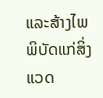ແລະສ້າງໄພພິບັດແກ່ສິ່ງແວດ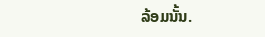ລ້ອມນັ້ນ.